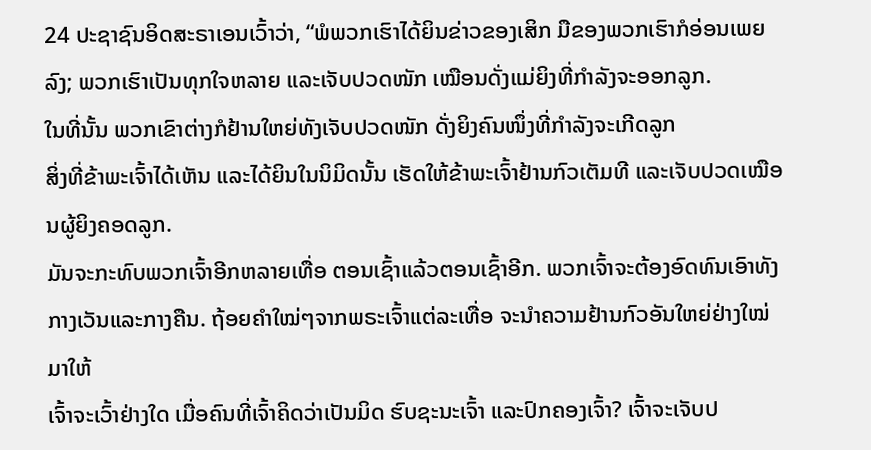24 ປະຊາຊົນອິດສະຣາເອນເວົ້າວ່າ, “ພໍພວກເຮົາໄດ້ຍິນຂ່າວຂອງເສິກ ມືຂອງພວກເຮົາກໍອ່ອນເພຍລົງ; ພວກເຮົາເປັນທຸກໃຈຫລາຍ ແລະເຈັບປວດໜັກ ເໝືອນດັ່ງແມ່ຍິງທີ່ກຳລັງຈະອອກລູກ.
ໃນທີ່ນັ້ນ ພວກເຂົາຕ່າງກໍຢ້ານໃຫຍ່ທັງເຈັບປວດໜັກ ດັ່ງຍິງຄົນໜຶ່ງທີ່ກຳລັງຈະເກີດລູກ
ສິ່ງທີ່ຂ້າພະເຈົ້າໄດ້ເຫັນ ແລະໄດ້ຍິນໃນນິມິດນັ້ນ ເຮັດໃຫ້ຂ້າພະເຈົ້າຢ້ານກົວເຕັມທີ ແລະເຈັບປວດເໝືອນຜູ້ຍິງຄອດລູກ.
ມັນຈະກະທົບພວກເຈົ້າອີກຫລາຍເທື່ອ ຕອນເຊົ້າແລ້ວຕອນເຊົ້າອີກ. ພວກເຈົ້າຈະຕ້ອງອົດທົນເອົາທັງກາງເວັນແລະກາງຄືນ. ຖ້ອຍຄຳໃໝ່ໆຈາກພຣະເຈົ້າແຕ່ລະເທື່ອ ຈະນຳຄວາມຢ້ານກົວອັນໃຫຍ່ຢ່າງໃໝ່ມາໃຫ້
ເຈົ້າຈະເວົ້າຢ່າງໃດ ເມື່ອຄົນທີ່ເຈົ້າຄິດວ່າເປັນມິດ ຮົບຊະນະເຈົ້າ ແລະປົກຄອງເຈົ້າ? ເຈົ້າຈະເຈັບປ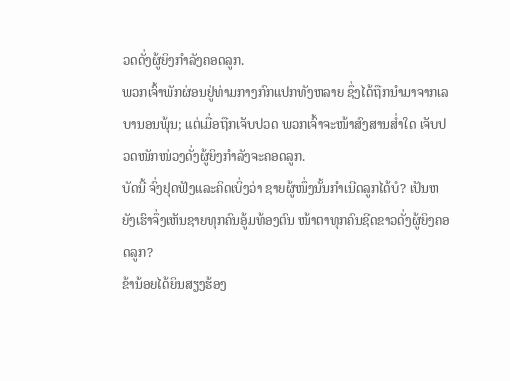ວດດັ່ງຜູ້ຍິງກຳລັງຄອດລູກ.
ພວກເຈົ້າພັກຜ່ອນຢູ່ທ່າມກາງກົກແປກທັງຫລາຍ ຊຶ່ງໄດ້ຖືກນຳມາຈາກເລບານອນພຸ້ນ; ແຕ່ເມື່ອຖືກເຈັບປວດ ພວກເຈົ້າຈະໜ້າສົງສານສໍ່າໃດ ເຈັບປວດໜັກໜ່ວງດັ່ງຜູ້ຍິງກຳລັງຈະຄອດລູກ.
ບັດນີ້ ຈົ່ງຢຸດຟັງແລະຄິດເບິ່ງວ່າ ຊາຍຜູ້ໜຶ່ງນັ້ນກຳເນີດລູກໄດ້ບໍ? ເປັນຫຍັງເຮົາຈຶ່ງເຫັນຊາຍທຸກຄົນອູ້ມທ້ອງຕົນ ໜ້າຕາທຸກຄົນຊີດຂາວດັ່ງຜູ້ຍິງຄອດລູກ?
ຂ້ານ້ອຍໄດ້ຍິນສຽງຮ້ອງ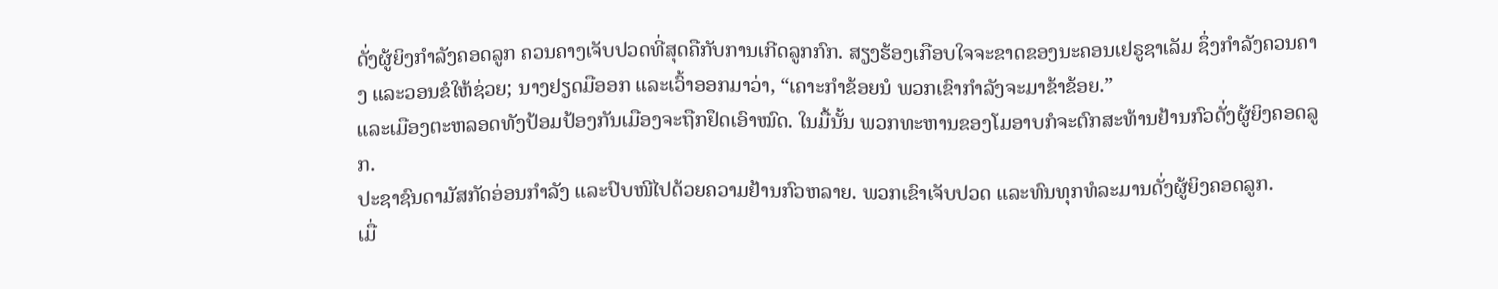ດັ່ງຜູ້ຍິງກຳລັງຄອດລູກ ຄວນຄາງເຈັບປວດທີ່ສຸດຄືກັບການເກີດລູກກົກ. ສຽງຮ້ອງເກືອບໃຈຈະຂາດຂອງນະຄອນເຢຣູຊາເລັມ ຊຶ່ງກຳລັງຄວນຄາງ ແລະວອນຂໍໃຫ້ຊ່ວຍ; ນາງຢຽດມືອອກ ແລະເວົ້າອອກມາວ່າ, “ເຄາະກຳຂ້ອຍນໍ ພວກເຂົາກຳລັງຈະມາຂ້າຂ້ອຍ.”
ແລະເມືອງຕະຫລອດທັງປ້ອມປ້ອງກັນເມືອງຈະຖືກຢຶດເອົາໝົດ. ໃນມື້ນັ້ນ ພວກທະຫານຂອງໂມອາບກໍຈະຕົກສະທ້ານຢ້ານກົວດັ່ງຜູ້ຍິງຄອດລູກ.
ປະຊາຊົນດາມັສກັດອ່ອນກຳລັງ ແລະປົບໜີໄປດ້ວຍຄວາມຢ້ານກົວຫລາຍ. ພວກເຂົາເຈັບປວດ ແລະທົນທຸກທໍລະມານດັ່ງຜູ້ຍິງຄອດລູກ.
ເມື່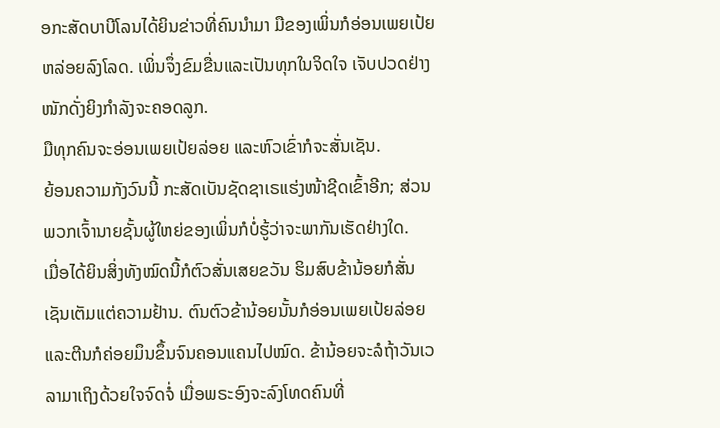ອກະສັດບາບີໂລນໄດ້ຍິນຂ່າວທີ່ຄົນນຳມາ ມືຂອງເພິ່ນກໍອ່ອນເພຍເປ້ຍຫລ່ອຍລົງໂລດ. ເພິ່ນຈຶ່ງຂົມຂື່ນແລະເປັນທຸກໃນຈິດໃຈ ເຈັບປວດຢ່າງໜັກດັ່ງຍິງກຳລັງຈະຄອດລູກ.
ມືທຸກຄົນຈະອ່ອນເພຍເປ້ຍລ່ອຍ ແລະຫົວເຂົ່າກໍຈະສັ່ນເຊັນ.
ຍ້ອນຄວາມກັງວົນນີ້ ກະສັດເບັນຊັດຊາເຣແຮ່ງໜ້າຊີດເຂົ້າອີກ; ສ່ວນພວກເຈົ້ານາຍຊັ້ນຜູ້ໃຫຍ່ຂອງເພິ່ນກໍບໍ່ຮູ້ວ່າຈະພາກັນເຮັດຢ່າງໃດ.
ເມື່ອໄດ້ຍິນສິ່ງທັງໝົດນີ້ກໍຕົວສັ່ນເສຍຂວັນ ຮິມສົບຂ້ານ້ອຍກໍສັ່ນເຊັນເຕັມແຕ່ຄວາມຢ້ານ. ຕົນຕົວຂ້ານ້ອຍນັ້ນກໍອ່ອນເພຍເປ້ຍລ່ອຍ ແລະຕີນກໍຄ່ອຍມຶນຂຶ້ນຈົນຄອນແຄນໄປໝົດ. ຂ້ານ້ອຍຈະລໍຖ້າວັນເວລາມາເຖິງດ້ວຍໃຈຈົດຈໍ່ ເມື່ອພຣະອົງຈະລົງໂທດຄົນທີ່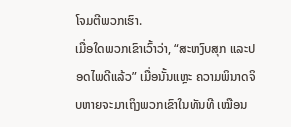ໂຈມຕີພວກເຮົາ.
ເມື່ອໃດພວກເຂົາເວົ້າວ່າ, “ສະຫງົບສຸກ ແລະປອດໄພດີແລ້ວ” ເມື່ອນັ້ນແຫຼະ ຄວາມພິນາດຈິບຫາຍຈະມາເຖິງພວກເຂົາໃນທັນທີ ເໝືອນ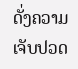ດັ່ງຄວາມເຈັບປວດ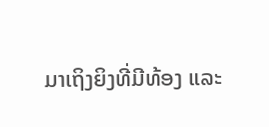ມາເຖິງຍິງທີ່ມີທ້ອງ ແລະ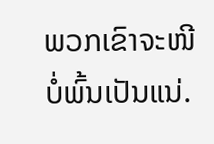ພວກເຂົາຈະໜີບໍ່ພົ້ນເປັນແນ່.